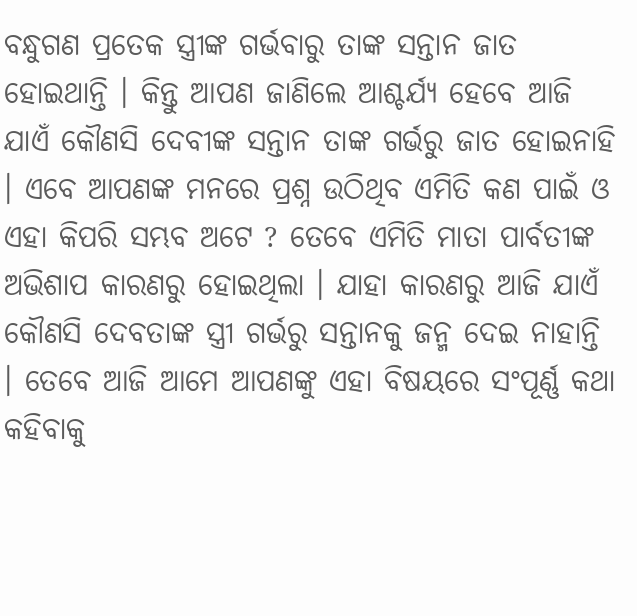ବନ୍ଧୁଗଣ ପ୍ରତେକ ସ୍ତ୍ରୀଙ୍କ ଗର୍ଭବାରୁ ତାଙ୍କ ସନ୍ତାନ ଜାତ ହୋଇଥାନ୍ତି । କିନ୍ତୁ ଆପଣ ଜାଣିଲେ ଆଶ୍ଚର୍ଯ୍ୟ ହେବେ ଆଜି ଯାଏଁ କୌଣସି ଦେବୀଙ୍କ ସନ୍ତାନ ତାଙ୍କ ଗର୍ଭରୁ ଜାତ ହୋଇନାହି । ଏବେ ଆପଣଙ୍କ ମନରେ ପ୍ରଶ୍ନ ଉଠିଥିବ ଏମିତି କଣ ପାଇଁ ଓ ଏହା କିପରି ସମ୍ଭବ ଅଟେ ? ତେବେ ଏମିତି ମାତା ପାର୍ବତୀଙ୍କ ଅଭିଶାପ କାରଣରୁ ହୋଇଥିଲା । ଯାହା କାରଣରୁ ଆଜି ଯାଏଁ କୌଣସି ଦେବତାଙ୍କ ସ୍ତ୍ରୀ ଗର୍ଭରୁ ସନ୍ତାନକୁ ଜନ୍ମ ଦେଇ ନାହାନ୍ତି । ତେବେ ଆଜି ଆମେ ଆପଣଙ୍କୁ ଏହା ବିଷୟରେ ସଂପୂର୍ଣ୍ଣ କଥା କହିବାକୁ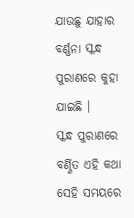ଯାଉଛୁ ଯାହାର ବର୍ଣ୍ଣନା ସ୍କନ୍ଧ ପୁରାଣରେ କୁହା ଯାଇଛି ।
ସ୍କନ୍ଧ ପୁରାଣରେ ବର୍ଣ୍ଣିତ ଏହି କଥା ସେହି ସମୟରେ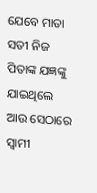ଯେବେ ମାତା ସତୀ ନିଜ ପିତାଙ୍କ ଯଜ୍ଞଙ୍କୁ ଯାଇଥିଲେ ଆଉ ସେଠାରେ ସ୍ଵାମୀ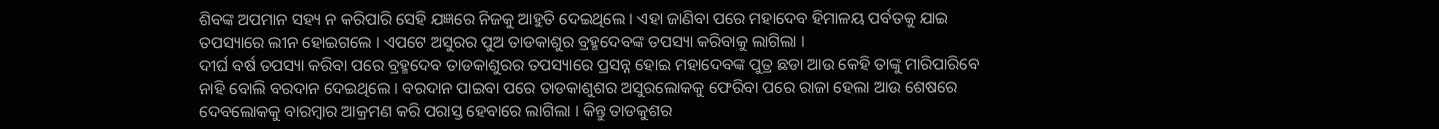ଶିବଙ୍କ ଅପମାନ ସହ୍ୟ ନ କରିପାରି ସେହି ଯଜ୍ଞରେ ନିଜକୁ ଆହୁତି ଦେଇଥିଲେ । ଏହା ଜାଣିବା ପରେ ମହାଦେବ ହିମାଳୟ ପର୍ବତକୁ ଯାଇ ତପସ୍ୟାରେ ଲୀନ ହୋଇଗଲେ । ଏପଟେ ଅସୁରର ପୁଅ ତାଡକାଶୁର ବ୍ରହ୍ମଦେବଙ୍କ ତପସ୍ୟା କରିବାକୁ ଲାଗିଲା ।
ଦୀର୍ଘ ବର୍ଷ ତପସ୍ୟା କରିବା ପରେ ବ୍ରହ୍ମଦେବ ତାଡକାଶୁରର ତପସ୍ୟାରେ ପ୍ରସନ୍ନ ହୋଇ ମହାଦେବଙ୍କ ପୁତ୍ର ଛଡା ଆଉ କେହି ତାଙ୍କୁ ମାରିପାରିବେ ନାହି ବୋଲି ବରଦାନ ଦେଇଥିଲେ । ବରଦାନ ପାଇବା ପରେ ତାଡକାଶୁଶର ଅସୁରଲୋକକୁ ଫେରିବା ପରେ ରାଜା ହେଲା ଆଉ ଶେଷରେ ଦେବଲୋକକୁ ବାରମ୍ବାର ଆକ୍ରମଣ କରି ପରାସ୍ତ ହେବାରେ ଲାଗିଲା । କିନ୍ତୁ ତାଡକୁଶର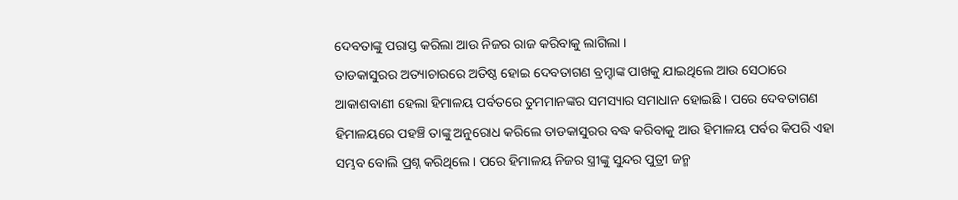ଦେବତାଙ୍କୁ ପରାସ୍ତ କରିଲା ଆଉ ନିଜର ରାଜ କରିବାକୁ ଲାଗିଲା ।
ତାଡକାସୁରର ଅତ୍ୟାଚାରରେ ଅତିଷ୍ଠ ହୋଇ ଦେବତାଗଣ ବ୍ରମ୍ହାଙ୍କ ପାଖକୁ ଯାଇଥିଲେ ଆଉ ସେଠାରେ ଆକାଶବାଣୀ ହେଲା ହିମାଳୟ ପର୍ବତରେ ତୁମମାନଙ୍କର ସମସ୍ୟାର ସମାଧାନ ହୋଇଛି । ପରେ ଦେବତାଗଣ ହିମାଳୟରେ ପହଞ୍ଚି ତାଙ୍କୁ ଅନୁରୋଧ କରିଲେ ତାଡକାସୁରର ବଦ୍ଧ କରିବାକୁ ଆଉ ହିମାଳୟ ପର୍ବର କିପରି ଏହା ସମ୍ଭବ ବୋଲି ପ୍ରଶ୍ନ କରିଥିଲେ । ପରେ ହିମାଳୟ ନିଜର ସ୍ତ୍ରୀଙ୍କୁ ସୁନ୍ଦର ପୁତ୍ରୀ ଜନ୍ମ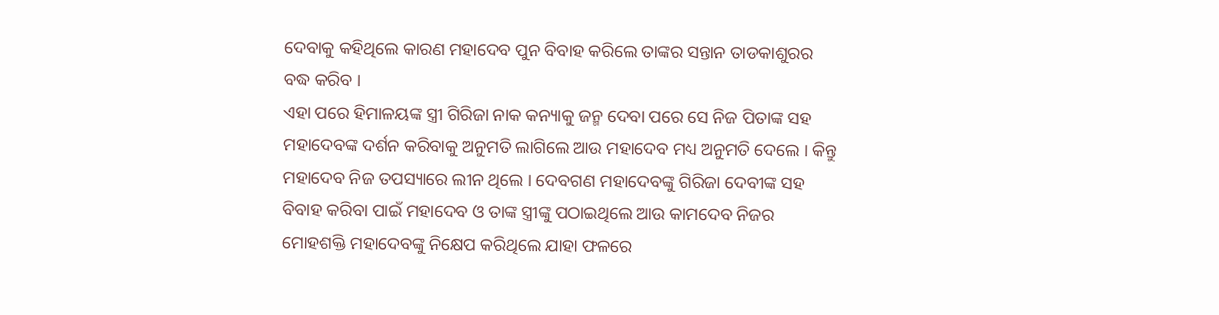ଦେବାକୁ କହିଥିଲେ କାରଣ ମହାଦେବ ପୁନ ବିବାହ କରିଲେ ତାଙ୍କର ସନ୍ତାନ ତାଡକାଶୁରର ବଦ୍ଧ କରିବ ।
ଏହା ପରେ ହିମାଳୟଙ୍କ ସ୍ତ୍ରୀ ଗିରିଜା ନାକ କନ୍ୟାକୁ ଜନ୍ମ ଦେବା ପରେ ସେ ନିଜ ପିତାଙ୍କ ସହ ମହାଦେବଙ୍କ ଦର୍ଶନ କରିବାକୁ ଅନୁମତି ଲାଗିଲେ ଆଉ ମହାଦେବ ମଧ୍ୟ ଅନୁମତି ଦେଲେ । କିନ୍ତୁ ମହାଦେବ ନିଜ ତପସ୍ୟାରେ ଲୀନ ଥିଲେ । ଦେବଗଣ ମହାଦେବଙ୍କୁ ଗିରିଜା ଦେବୀଙ୍କ ସହ ବିବାହ କରିବା ପାଇଁ ମହାଦେବ ଓ ତାଙ୍କ ସ୍ତ୍ରୀଙ୍କୁ ପଠାଇଥିଲେ ଆଉ କାମଦେବ ନିଜର ମୋହଶକ୍ତି ମହାଦେବଙ୍କୁ ନିକ୍ଷେପ କରିଥିଲେ ଯାହା ଫଳରେ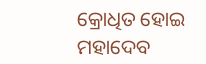କ୍ରୋଧିତ ହୋଇ ମହାଦେବ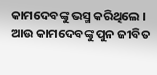କାମଦେବଙ୍କୁ ଭସ୍ମ କରିଥିଲେ ।
ଆଉ କାମଦେବଙ୍କୁ ପୁନ ଜୀବିତ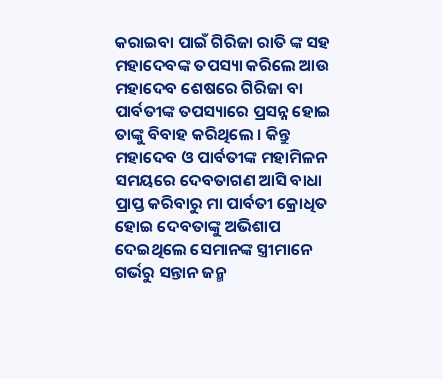କରାଇବା ପାଇଁ ଗିରିଜା ରାତି ଙ୍କ ସହ ମହାଦେବଙ୍କ ତପସ୍ୟା କରିଲେ ଆଉ ମହାଦେବ ଶେଷରେ ଗିରିଜା ବା ପାର୍ବତୀଙ୍କ ତପସ୍ୟାରେ ପ୍ରସନ୍ନ ହୋଇ ତାଙ୍କୁ ବିବାହ କରିଥିଲେ । କିନ୍ତୁ ମହାଦେବ ଓ ପାର୍ବତୀଙ୍କ ମହାମିଳନ ସମୟରେ ଦେବତାଗଣ ଆସି ବାଧା ପ୍ରାପ୍ତ କରିବାରୁ ମା ପାର୍ବତୀ କ୍ରୋଧିତ ହୋଇ ଦେବତାଙ୍କୁ ଅଭିଶାପ ଦେଇଥିଲେ ସେମାନଙ୍କ ସ୍ତ୍ରୀମାନେ ଗର୍ଭରୁ ସନ୍ତାନ ଜନ୍ମ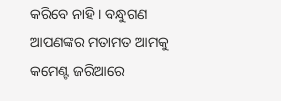କରିବେ ନାହି । ବନ୍ଧୁଗଣ ଆପଣଙ୍କର ମତାମତ ଆମକୁ କମେଣ୍ଟ ଜରିଆରେ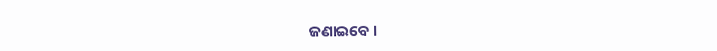ଜଣାଇବେ ।